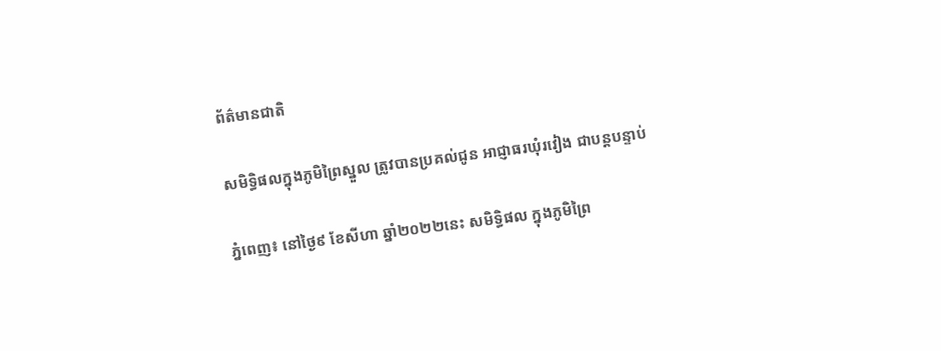ព័ត៌មានជាតិ

សមិទ្ធិផលក្នុងភូមិព្រៃស្នួល ត្រូវបានប្រគល់ជូន អាជ្ញាធរឃុំរវៀង ជាបន្តបន្ទាប់

ភ្នំពេញ៖ នៅថ្ងៃ៩ ខែសីហា ឆ្នាំ២០២២នេះ សមិទ្ធិផល ក្នុងភូមិព្រៃ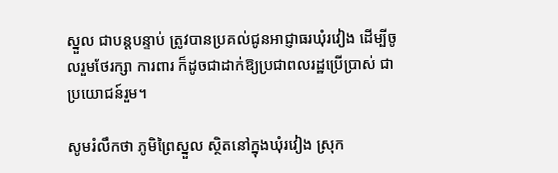ស្នួល ជាបន្តបន្ទាប់ ត្រូវបានប្រគល់ជូនអាជ្ញាធរឃុំរវៀង ដើម្បីចូលរួមថែរក្សា ការពារ ក៏ដូចជាដាក់ឱ្យប្រជាពលរដ្ឋប្រើប្រាស់ ជាប្រយោជន៍រួម។

សូមរំលឹកថា ភូមិព្រៃស្នួល ស្ថិតនៅក្នុងឃុំរវៀង ស្រុក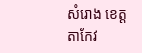សំរោង ខេត្តតាកែវ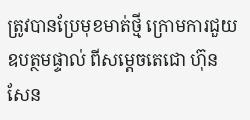ត្រូវបានប្រែមុខមាត់ថ្មី ក្រោមការជួយឧបត្ថមផ្ទាល់ ពីសម្ដេចតេជោ ហ៊ុន សែន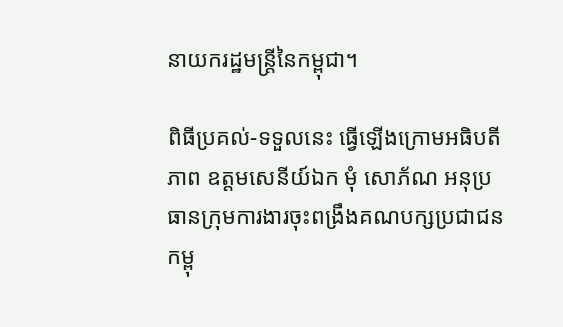នាយករដ្ឋមន្រ្តីនៃកម្ពុជា។

ពិធីប្រគល់-ទទួលនេះ ធ្វើឡើងក្រោមអធិបតីភាព ឧត្តមសេនីយ៍ឯក មុំ សោភ័ណ អនុប្រធានក្រុមការងារចុះពង្រឹងគណបក្សប្រជាជនកម្ពុ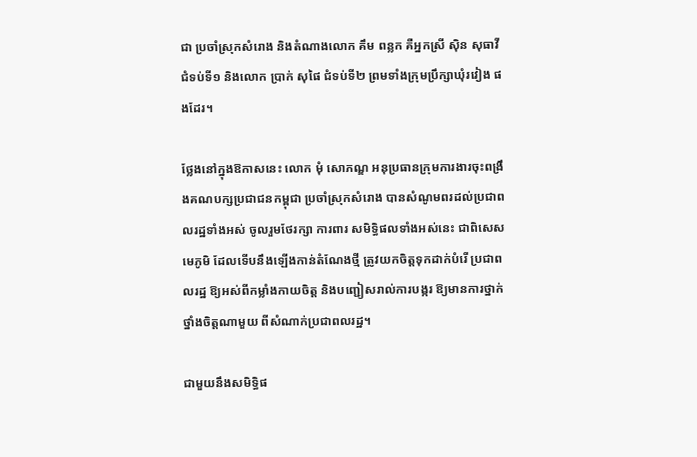ជា ប្រចាំស្រុកសំរោង និងតំណាងលោក គឹម ពន្លក គឺអ្នកស្រី ស៊ិន សុធាវី ជំទប់ទី១ និងលោក ប្រាក់ សុផៃ ជំទប់ទី២ ព្រមទាំងក្រុមប្រឹក្សាឃុំរវៀង ផងដែរ។

ថ្លែងនៅក្នុងឱកាសនេះ លោក មុំ សោភណ្ឌ អនុប្រធានក្រុមការងារចុះពង្រឹងគណបក្សប្រជាជនកម្ពុជា ប្រចាំស្រុកសំរោង បានសំណូមពរដល់ប្រជាពលរដ្ឋទាំងអស់ ចូលរួមថែរក្សា ការពារ សមិទ្ធិផលទាំងអស់នេះ ជាពិសេសមេភូមិ ដែលទើបនឹងឡើងកាន់តំណែងថ្មី ត្រូវយកចិត្តទុកដាក់បំរើ ប្រជាពលរដ្ឋ ឱ្យអស់ពីកម្លាំងកាយចិត្ត និងបញ្ជៀសរាល់ការបង្ករ ឱ្យមានការថ្នាក់ថ្នាំងចិត្តណាមួយ ពីសំណាក់ប្រជាពលរដ្ឋ។

ជាមួយនឹងសមិទ្ធិផ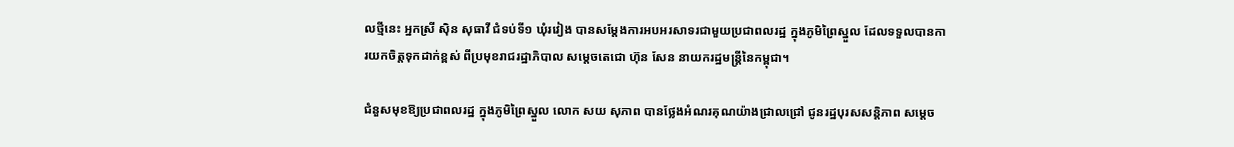លថ្មីនេះ អ្នកស្រី ស៊ិន សុធាវី ជំទប់ទី១ ឃុំរវៀង បានសម្ដែងការអបអរសាទរជាមួយប្រជាពលរដ្ឋ ក្នុងភូមិព្រៃស្នួល ដែលទទួលបានការយកចិត្តទុកដាក់ខ្ពស់ ពីប្រមុខរាជរដ្ឋាភិបាល សម្ដេចតេជោ ហ៊ុន សែន នាយករដ្ឋមន្រ្តីនៃកម្ពុជា។

ជំនួសមុខឱ្យប្រជាពលរដ្ឋ ក្នុងភូមិព្រៃស្នួល លោក សយ សុភាព បានថ្លែងអំណរគុណយ៉ាងជ្រាលជ្រៅ ជូនរដ្ឋបុរសសន្តិភាព សម្ដេច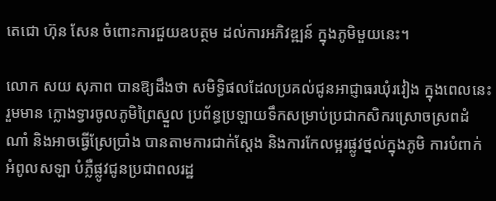តេជោ ហ៊ុន សែន ចំពោះការជួយឧបត្ថម ដល់ការអភិវឌ្ឍន៍ ក្នុងភូមិមួយនេះ។

លោក សយ សុភាព បានឱ្យដឹងថា សមិទ្ធិផលដែលប្រគល់ជូនអាជ្ញាធរឃុំរវៀង ក្នុងពេលនេះ រួមមាន ក្លោងទ្វារចូលភូមិព្រៃស្នួល ប្រព័ន្ធប្រឡាយទឹកសម្រាប់ប្រជាកសិករស្រោចស្រពដំណាំ និងអាចធ្វើស្រែប្រាំង បានតាមការជាក់ស្ដែង និងការកែលម្អរផ្លូវថ្នល់ក្នុងភូមិ ការបំពាក់អំពូលសឡា បំភ្លឺផ្លូវជូនប្រជាពលរដ្ឋ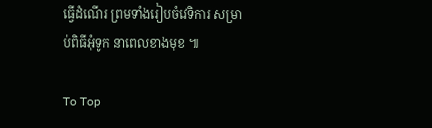ធ្វើដំណើរ ព្រមទាំងរៀបចំវេទិការ សម្រាប់ពិធីអុំទូក នាពេលខាងមុខ ៕

To Top